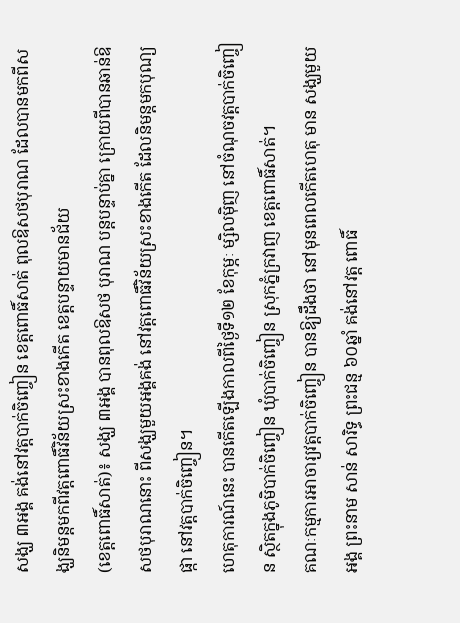សង្ឃ ៣អង្គ គង់នៅវត្តបាក់ចិញ្ចៀន ខេត្តពោធិ៍សាត់ ពុលឱសថបុរាណ ដែលបានមកពីសង្ឃនិមន្តមកពីវត្តពោធិ៍វិន័យស្រះខាងកើត ខេត្តបន្ទាយមានជ័យ
(ខេត្តពោធិ៍សាត់)៖ សង្ឃ ៣អង្គ បានពុលឱសថ បុរាណ បន្តបន្ទាប់គ្នា ក្រោយពីបានឆាន់ឱសថបុរាណនោះ ពីសង្ឃមួយអង្គគង់ នៅវត្តពោធិ៍វិន័យស្រះខាងកើត ដែលនិមន្តមកបុណ្យផ្កា នៅវត្តបាក់ចិញ្ចៀន។
ហេតុការណ៍នេះ បានកើតឡើងកាលពីថ្ងៃទី១២ ខែកុម្ភៈ ម្សិលម៉ិញ នៅចំណុចវត្តបាក់ចិញ្ចៀន ស្ថិតក្នុងភូមិបាក់ចិញ្ចៀន ឃុំបាក់ចិញ្ចៀន ស្រុកភ្នំក្រវាញ ខេត្តពោធិ៍សាត់។
គណៈកម្មការអាចារ្យវត្តបាក់ចិញ្ចៀន បានឱ្យដឹងថា នៅមុនពេលកើតហេតុ មាន សង្ឃមួយអង្គ ព្រះនាម សាន់ សារិទ្ធ ព្រះជន្ម ៦០ឆ្នាំ គង់នៅវត្ត ពោធិ៍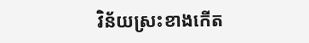វិន័យស្រះខាងកើត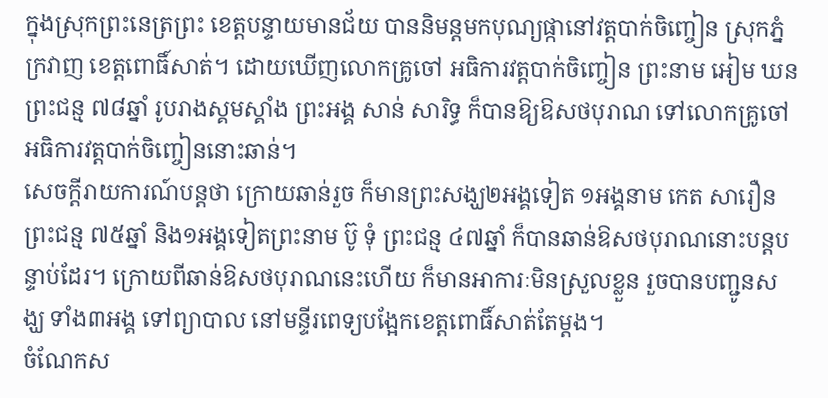ក្នុងស្រុកព្រះនេត្រព្រះ ខេត្តបន្ទាយមានជ័យ បាននិមន្តមកបុណ្យផ្កានៅវត្តបាក់ចិញ្ចៀន ស្រុកភ្នំក្រវាញ ខេត្តពោធិ៍សាត់។ ដោយឃើញលោកគ្រូចៅ អធិការវត្តបាក់ចិញ្ចៀន ព្រះនាម អៀម ឃន ព្រះជន្ម ៧៨ឆ្នាំ រូបរាងស្គមស្គាំង ព្រះអង្គ សាន់ សារិទ្ធ ក៏បានឱ្យឱសថបុរាណ ទៅលោកគ្រូចៅអធិការវត្តបាក់ចិញ្ចៀននោះឆាន់។
សេចក្តីរាយការណ៍បន្តថា ក្រោយឆាន់រួច ក៏មានព្រះសង្ឃ២អង្គទៀត ១អង្គនាម កេត សារឿន ព្រះជន្ម ៧៥ឆ្នាំ និង១អង្គទៀតព្រះនាម ប៊ូ ទុំ ព្រះជន្ម ៤៧ឆ្នាំ ក៏បានឆាន់ឱសថបុរាណនោះបន្តបន្ទាប់ដែរ។ ក្រោយពីឆាន់ឱសថបុរាណនេះហើយ ក៏មានអាការៈមិនស្រួលខ្លួន រួចបានបញ្ជូនសង្ឃ ទាំង៣អង្គ ទៅព្យាបាល នៅមន្ទីរពេទ្យបង្អែកខេត្តពោធិ៍សាត់តែម្តង។
ចំណែកស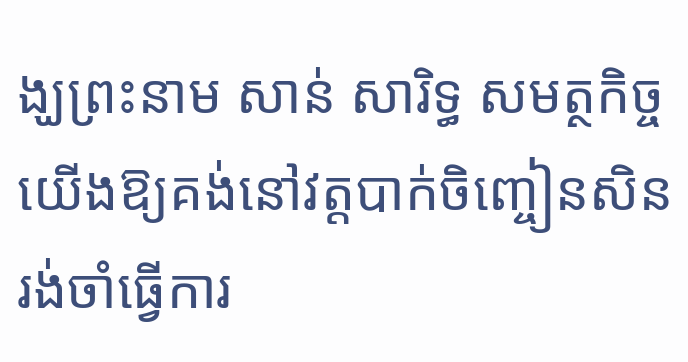ង្ឃព្រះនាម សាន់ សារិទ្ធ សមត្ថកិច្ចយើងឱ្យគង់នៅវត្តបាក់ចិញ្ចៀនសិន រង់ចាំធ្វើការ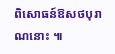ពិសោធន៍ឱសថបុរាណនោះ ៕